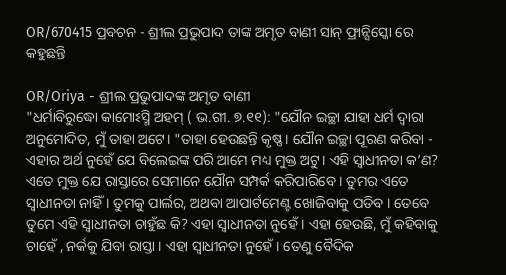OR/670415 ପ୍ରବଚନ - ଶ୍ରୀଲ ପ୍ରଭୁପାଦ ତାଙ୍କ ଅମୃତ ବାଣୀ ସାନ୍ ଫ୍ରାନ୍ସିସ୍କୋ ରେ କହୁଛନ୍ତି

OR/Oriya - ଶ୍ରୀଲ ପ୍ରଭୁପାଦଙ୍କ ଅମୃତ ବାଣୀ
"ଧର୍ମାବିରୁଦ୍ଧୋ କାମୋଽସ୍ମି ଅହମ୍ ( ଭ.ଗୀ. ୭.୧୧): "ଯୌନ ଇଚ୍ଛା ଯାହା ଧର୍ମ ଦ୍ଵାରା ଅନୁମୋଦିତ, ମୁଁ ତାହା ଅଟେ। "ତାହା ହେଉଛନ୍ତି କୃଷ୍ଣ। ଯୌନ ଇଚ୍ଛା ପୂରଣ କରିବା - ଏହାର ଅର୍ଥ ନୁହେଁ ଯେ ବିଲେଇଙ୍କ ପରି ଆମେ ମଧ୍ୟ ମୁକ୍ତ ଅଟୁ। ଏହି ସ୍ୱାଧୀନତା କ’ଣ? ଏତେ ମୁକ୍ତ ଯେ ରାସ୍ତାରେ ସେମାନେ ଯୌନ ସମ୍ପର୍କ କରିପାରିବେ । ତୁମର ଏତେ ସ୍ୱାଧୀନତା ନାହିଁ । ତୁମକୁ ପାର୍ଲର, ଅଥବା ଆପାର୍ଟମେଣ୍ଟ ଖୋଜିବାକୁ ପଡିବ । ତେବେ ତୁମେ ଏହି ସ୍ୱାଧୀନତା ଚାହୁଁଛ କି? ଏହା ସ୍ୱାଧୀନତା ନୁହେଁ । ଏହା ହେଉଛି, ମୁଁ କହିବାକୁ ଚାହେଁ , ନର୍କକୁ ଯିବା ରାସ୍ତା । ଏହା ସ୍ୱାଧୀନତା ନୁହେଁ। ତେଣୁ ବୈଦିକ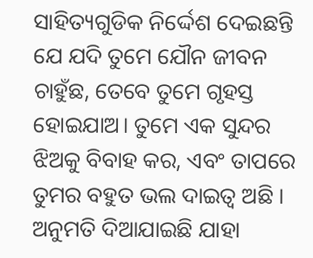ସାହିତ୍ୟଗୁଡିକ ନିର୍ଦ୍ଦେଶ ଦେଇଛନ୍ତି ଯେ ଯଦି ତୁମେ ଯୌନ ଜୀବନ ଚାହୁଁଛ, ତେବେ ତୁମେ ଗୃହସ୍ତ ହୋଇଯାଅ। ତୁମେ ଏକ ସୁନ୍ଦର ଝିଅକୁ ବିବାହ କର, ଏବଂ ତାପରେ ତୁମର ବହୁତ ଭଲ ଦାଇତ୍ୱ ଅଛି । ଅନୁମତି ଦିଆଯାଇଛି ଯାହା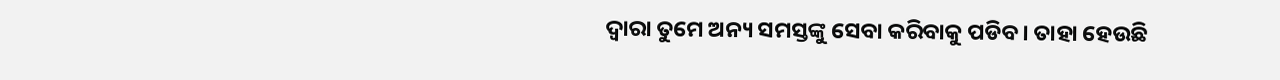ଦ୍ୱାରା ତୁମେ ଅନ୍ୟ ସମସ୍ତଙ୍କୁ ସେବା କରିବାକୁ ପଡିବ। ତାହା ହେଉଛି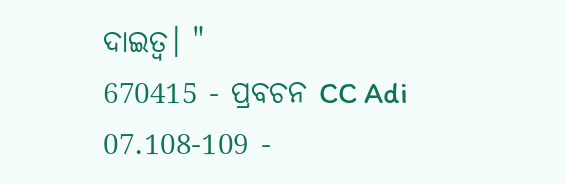ଦାଇତ୍ୱ। "
670415 - ପ୍ରବଚନ CC Adi 07.108-109 -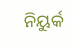ନିୟୁର୍କ